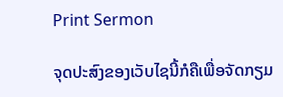Print Sermon

ຈຸດປະສົງຂອງເວັບໄຊນີ້ກໍຄືເພື່ອຈັດກຽມ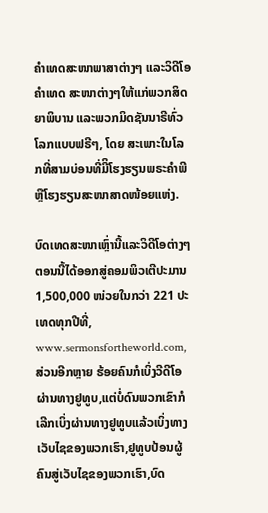ຄໍາເທດສະໜາພາສາຕ່າງໆ ແລະວິດີໂອຄໍາເທດ ສະໜາຕ່າງໆໃຫ້ແກ່ພວກສິດຍາພິບານ ແລະພວກມິດຊັນນາຣີທົ່ວໂລກແບບຟຣີໆ, ໂດຍ ສະເພາະໃນໂລກທີ່ສາມບ່ອນທີ່ມີິໂຮງຮຽນພຣະຄໍາພີຫຼືໂຮງຮຽນສະໜາສາດໜ້ອຍແຫ່ງ.

ບົດເທດສະໜາເຫຼົ່ານີ້ແລະວິດີໂອຕ່າງໆຕອນນີ້ໄດ້ອອກສູ່ຄອມພິວເຕີປະມານ 1,500,000 ໜ່ວຍໃນກວ່າ 221 ປະເທດທຸກປີທີ່, www.sermonsfortheworld.com, ສ່ວນອີກຫຼາຍ ຮ້ອຍຄົນກໍເບິ່ງວີດີໂອຜ່ານທາງຢູທູບ,ແຕ່ບໍ່ດົນພວກເຂົາກໍເລີກເບິ່ງຜ່ານທາງຢູທູບແລ້ວເບິ່ງທາງເວັບໄຊຂອງພວກເຮົາ,ຢູທູບປ້ອນຜູ້ຄົນສູ່ເວັບໄຊຂອງພວກເຮົາ,ບົດ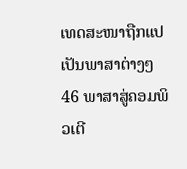ເທດສະໜາຖືກແປເປັນພາສາຕ່າງໆ 46 ພາສາສູ່ຄອມພິວເຕີ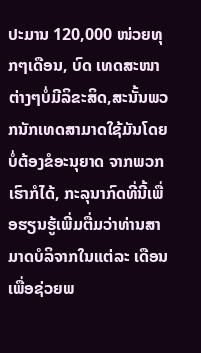ປະມານ 120,000 ໜ່ວຍທຸກໆເດືອນ, ບົດ ເທດສະໜາຕ່າງໆບໍ່ມີລິຂະສິດ,ສະນັ້ນພວກນັກເທດສາມາດໃຊ້ມັນໂດຍບໍ່ຕ້ອງຂໍອະນຸຍາດ ຈາກພວກເຮົາກໍໄດ້, ກະລຸນາກົດທີ່ນີ້ເພື່ອຮຽນຮູ້ເພີ່ມຕື່ມວ່າທ່ານສາມາດບໍລິຈາກໃນແຕ່ລະ ເດືອນເພື່ອຊ່ວຍພ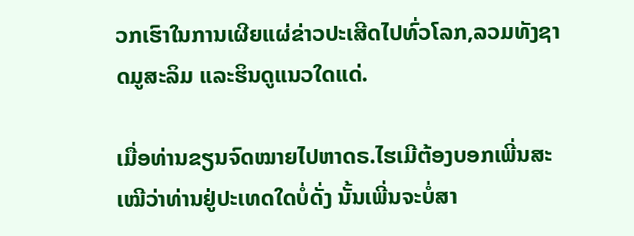ວກເຮົາໃນການເຜີຍແຜ່ຂ່າວປະເສີດໄປທົ່ວໂລກ,ລວມທັງຊາດມູສະລິມ ແລະຮິນດູແນວໃດແດ່.

ເມື່ອທ່ານຂຽນຈົດໝາຍໄປຫາດຣ.ໄຮເມີຕ້ອງບອກເພີ່ນສະເໝີວ່າທ່ານຢູ່ປະເທດໃດບໍ່ດັ່ງ ນັ້ນເພີ່ນຈະບໍ່ສາ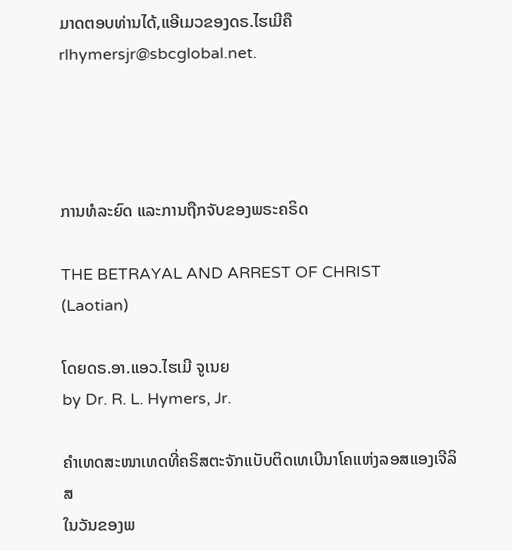ມາດຕອບທ່ານໄດ້,ແອີເມວຂອງດຣ.ໄຮເມີຄື rlhymersjr@sbcglobal.net.




ການທໍລະຍົດ ແລະການຖືກຈັບຂອງພຣະຄຣິດ

THE BETRAYAL AND ARREST OF CHRIST
(Laotian)

ໂດຍດຣ.ອາ.ແອວ.ໄຮເມີ ຈູເນຍ
by Dr. R. L. Hymers, Jr.

ຄໍາເທດສະໜາເທດທີ່ຄຣິສຕະຈັກແບັບຕິດເທເບີນາໂຄແຫ່ງລອສແອງເຈີລິສ
ໃນວັນຂອງພ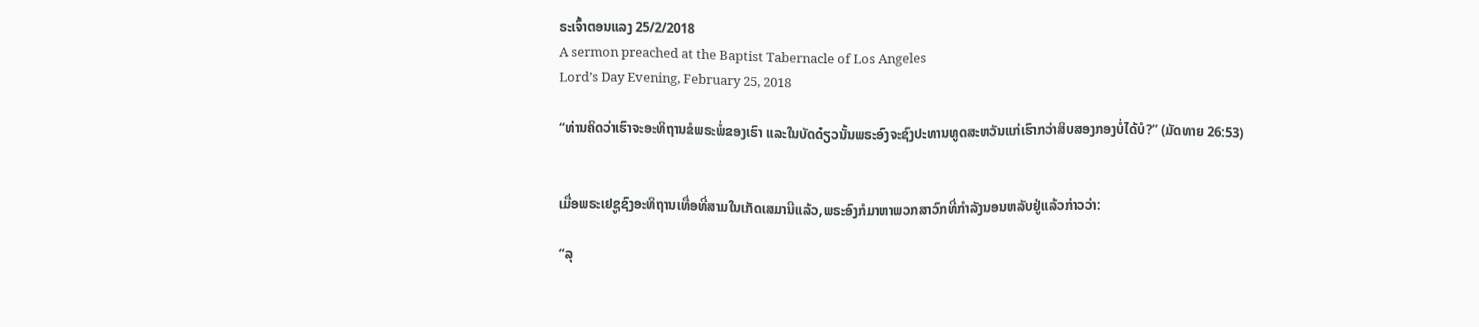ຣະເຈົ້າຕອນແລງ 25/2/2018
A sermon preached at the Baptist Tabernacle of Los Angeles
Lord’s Day Evening, February 25, 2018

“ທ່ານຄິດວ່າເຮົາຈະອະທິຖານຂໍພຣະພໍ່ຂອງເຮົາ ແລະໃນບັດດ໋ຽວນັ້ນພຣະອົງຈະຊົງປະທານທູດສະຫວັນແກ່ເຮົາກວ່າສິບສອງກອງບໍ່ໄດ້ບໍ?” (ມັດທາຍ 26:53)


ເມື່ອພຣະເຢຊູຊົງອະທິຖານເທື່ອທີ່ສາມໃນເກັດເສມານີແລ້ວ,ພຣະອົງກໍມາຫາພວກສາວົກທີ່ກໍາລັງນອນຫລັບຢູ່ແລ້ວກ່າວວ່າ:

“ລຸ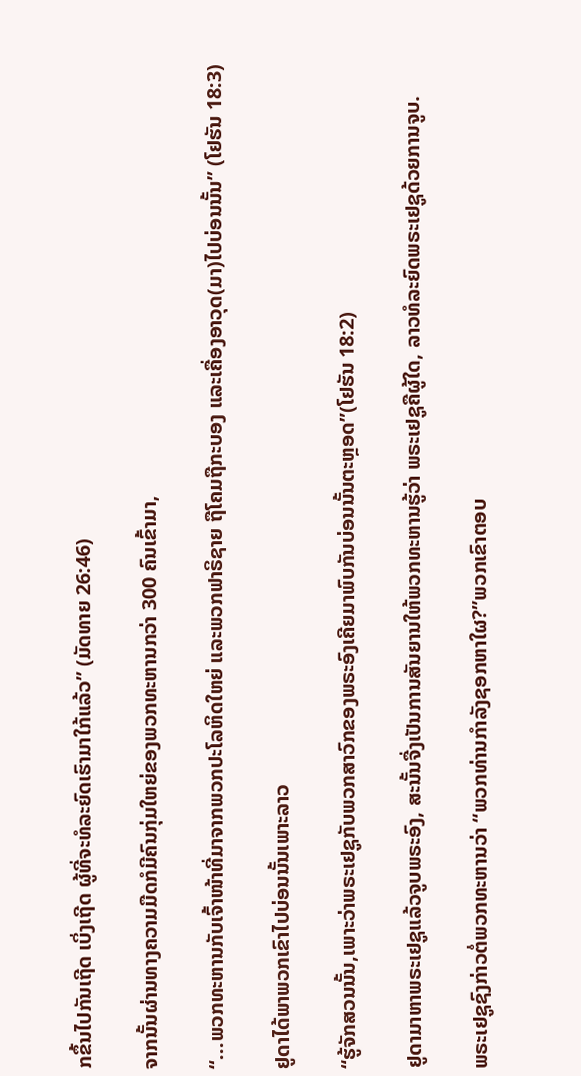ກຂຶ້ນໄປກັນເຖີດ ເບິ່ງເຖີດ ຜູ້ທີ່ຈະທໍລະຍົດເຮົາມາໃກ້ແລ້ວ” (ມັດທາຍ 26:46)

ຈາກນັ້ນຜ່ານທາງຄວາມມືດກໍມີຄົນກຸ່ມໃຫຍ່ຂອງພວກທະຫານກວ່າ 300 ຄົນເຂົ້າມາ,

“...ພວກທະຫານກັບເຈົ້າໜ້າທີ່ມາຈາກພວກປະໂລຫິດໃຫຍ່ ແລະພວກຟາຣິຊາຍ ຖືໂຄມຖືກະບອງ ແລະເຄື່ອງອາວຸດ(ມາ)ໄປບ່ອນນັ້ນ” (ໂຢຮັນ 18:3)

ຢູດາໄດ້ພາພວກເຂົາໄປບ່ອນນັ້ນເພາະລາວ

“ຮູ້ຈັກສວນນັ້ນ,ເພາະວ່າພຣະເຢຊູກັບພວກສາວົກຂອງພຣະອົງເຄີຍມາພົບກັນບ່ອນນັ້ນຕະຫຼອດ”(ໂຢຮັນ 18:2)

ຢູດາມາຫາພຣະເຢຊູແລ້ວຈູບພຣະອົງ, ສະນັ້ນຈື່ງເປັນການສັນຍານໃຫ້ພວກທະຫານຮູ້ວ່າ ພຣະເຢຊູຄືຜູ້ໃດ, ລາວທໍລະຍົດພຣະເຢຊູດ້ວຍການຈູບ.

ພຣະເຢຊູຊົງກ່າວຕໍ່ພວກທະຫານວ່າ “ພວກທ່ານກໍາລັງຊອກຫາໃຜ?”ພວກເຂົາຕອບ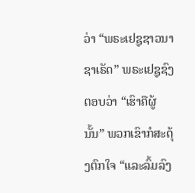ວ່າ “ພຣະເຢຊູຊາວນາຊາເຣັດ” ພຣະເຢຊູຊົງຕອບວ່າ “ເຮົາຄືຜູ້ນັ້ນ” ພວກເຂົາກໍສະດຸ້ງຕົກໃຈ “ແລະລົ້ມລົງ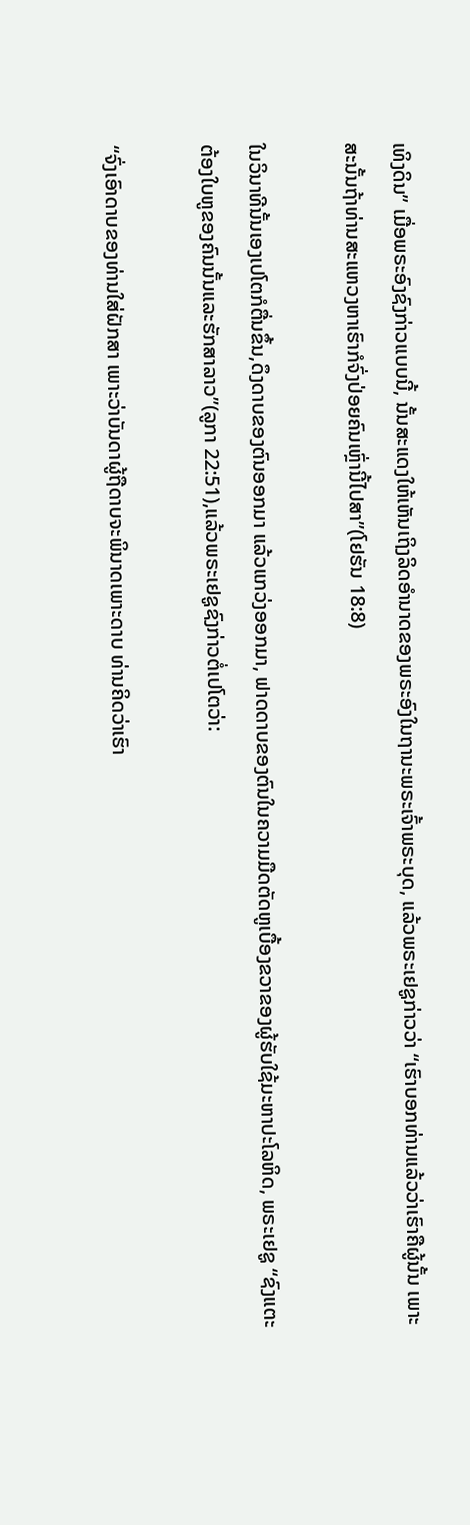ເທິງດິນ” ເມື່ອພຣະອົງຊົງກ່າວແບບນີ້, ນັ້ນສະແດງໃຫ້ເຫັນເຖິງລິດອໍານາດຂອງພຣະອົງໃນຖານະພຣະເຈົ້າພຣະບຸດ, ແລ້ວພຣະເຢຊູກ່າວວ່າ “ເຮົາບອກທ່ານແລ້ວວ່າເຮົາຄືຜູ້ນັ້ນ ເພາະສະນັ້ນຖ້າທ່ານສະແຫວງຫາເຮົາກໍຈົ່ງປ່ອຍຄົນເຫຼົ່ານີ້ໄປສາ”(ໂຢຮັນ 18:8)

ໃນວິນາທີນັ້ນເອງເປໂຕກໍຕື່ນຂຶ້ນ,ດຶງດາບຂອງຕົນອອກມາ ແລ້ວແກວ່ງອອກມາ, ຟາດດາບຂອງຕົນໃນຄວາມມືດຕັດຫູເບື້ອງຂວາຂອງຜູ້ຮັບໃຊ້ມະຫາປະໂລຫິດ, ພຣະເຢຊູ “ຊົງແຕະຕ້ອງໃບຫູຂອງຄົນນັ້ນແລະຮັກສາລາວ”(ລູກາ 22:51),ແລ້ວພຣະເຢຊູຊົງກ່າວຕໍ່ເປໂຕວ່າ:

“ຈົ່ງເອົາດາບຂອງທ່ານໃສ່ຝັກສາ ເພາະວ່າບັນດາຜູ້ຖືດາບຈະພິນາດເພາະດາບ ທ່ານຄິດວ່າເຮົາ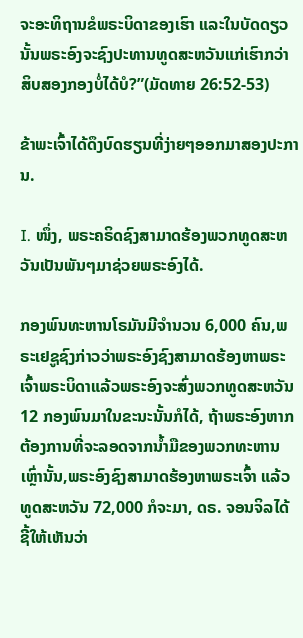ຈະອະທິຖານຂໍພຣະບິດາຂອງເຮົາ ແລະໃນບັດດຽວນັ້ນພຣະອົງຈະຊົງປະທານທູດສະຫວັນແກ່ເຮົາກວ່າສິບສອງກອງບໍ່ໄດ້ບໍ?”(ມັດທາຍ 26:52-53)

ຂ້າພະເຈົ້າໄດ້ດຶງບົດຮຽນທີ່ງ່າຍໆອອກມາສອງປະການ.

I. ໜຶ່ງ, ພຣະຄຣິດຊົງສາມາດຮ້ອງພວກທູດສະຫວັນເປັນພັນໆມາຊ່ວຍພຣະອົງໄດ້.

ກອງພົນທະຫານໂຣມັນມີຈໍານວນ 6,000 ຄົນ,ພຣະເຢຊູຊົງກ່າວວ່າພຣະອົງຊົງສາມາດຮ້ອງຫາພຣະເຈົ້າພຣະບິດາແລ້ວພຣະອົງຈະສົ່ງພວກທູດສະຫວັນ 12 ກອງພົນມາໃນຂະນະນັ້ນກໍໄດ້, ຖ້າພຣະອົງຫາກຕ້ອງການທີ່ຈະລອດຈາກນໍ້າມືຂອງພວກທະຫານເຫຼົ່ານັ້ນ,ພຣະອົງຊົງສາມາດຮ້ອງຫາພຣະເຈົ້າ ແລ້ວທູດສະຫວັນ 72,000 ກໍຈະມາ, ດຣ. ຈອນຈິລໄດ້ຊີ້ໃຫ້ເຫັນວ່າ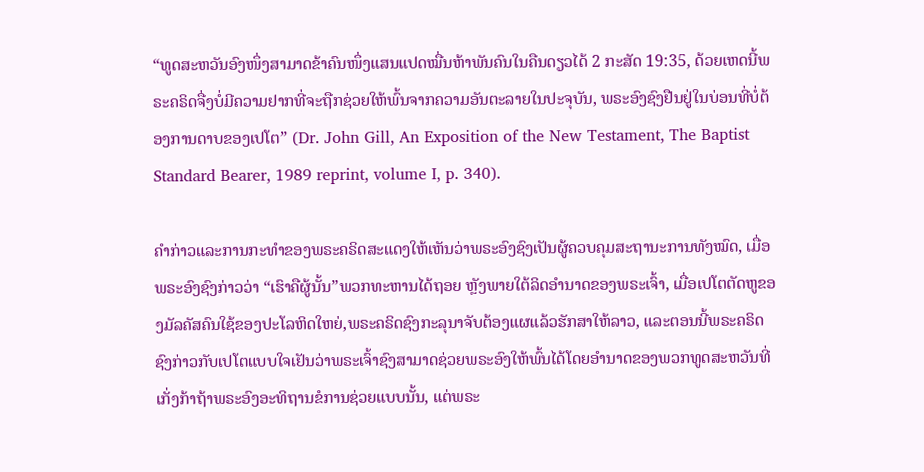“ທູດສະຫວັນອົງໜຶ່ງສາມາດຂ້າຄົນໜຶ່ງແສນແປດໝື່ນຫ້າພັນຄົນໃນຄືນດຽວໄດ້ 2 ກະສັດ 19:35, ດ້ວຍເຫດນີ້ພຣະຄຣິດຈື່ງບໍ່ມີຄວາມຢາກທີ່ຈະຖືກຊ່ວຍໃຫ້ພົ້ນຈາກຄວາມອັນຕະລາຍໃນປະຈຸບັນ, ພຣະອົງຊົງຢືນຢູ່ໃນບ່ອນທີ່ບໍ່ຕ້ອງການດາບຂອງເປໂຕ” (Dr. John Gill, An Exposition of the New Testament, The Baptist Standard Bearer, 1989 reprint, volume I, p. 340).

ຄໍາກ່າວແລະການກະທໍາຂອງພຣະຄຣິດສະແດງໃຫ້ເຫັນວ່າພຣະອົງຊົງເປັນຜູ້ຄວບຄຸມສະຖານະການທັງໝົດ, ເມື່ອພຣະອົງຊົງກ່າວວ່າ “ເຮົາຄືຜູ້ນັ້ນ”ພວກທະຫານໄດ້ຖອຍ ຫຼັງພາຍໃຕ້ລິດອໍານາດຂອງພຣະເຈົ້າ, ເມື່ອເປໂຕຕັດຫູຂອງມັລຄັສຄົນໃຊ້ຂອງປະໂລຫິດໃຫຍ່,ພຣະຄຣິດຊົງກະລຸນາຈັບຕ້ອງແຜແລ້ວຮັກສາໃຫ້ລາວ, ແລະຕອນນີ້ພຣະຄຣິດຊົງກ່າວກັບເປໂຕແບບໃຈເຢັນວ່າພຣະເຈົ້າຊົງສາມາດຊ່ວຍພຣະອົງໃຫ້ພົ້ນໄດ້ໂດຍອໍານາດຂອງພວກທູດສະຫວັນທີ່ເກັ່ງກ້າຖ້າພຣະອົງອະທິຖານຂໍການຊ່ວຍແບບນັ້ນ, ແຕ່ພຣະ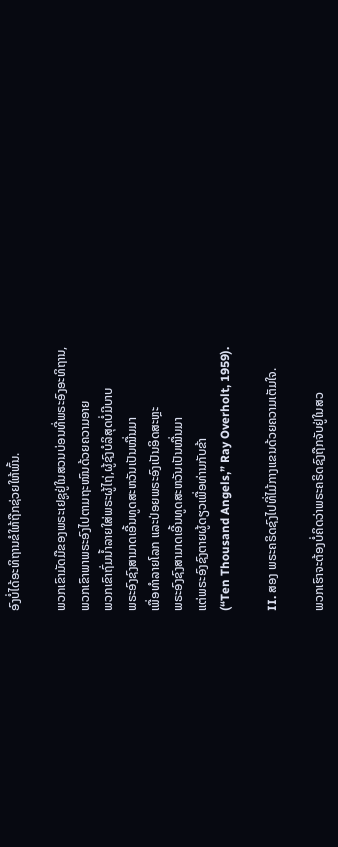ອົງບໍ່ໄດ້ອະທິຖານຂໍໃຫ້ຖືກຊ່ວຍໃຫ້ພົ້ນ.

ພວກເຂົາມັດມືຂອງພຣະເຢຊູຢູ່ໃນສວນບ່ອນທີ່ພຣະອົງອະທິຖານ,
ພວກເຂົາພາພຣະອົງໄປຕາມຖະໜົນດ້ວຍຄວາມອາຍ
ພວກເຂົາຖົ່ມນໍ້າລາຍໃສ່ພຣະຜູ້ໄຖ່,ຜູ້ຊົງບໍລິສຸດບໍ່ມີບາບ
ພຣະອົງຊົງສາມາດເອີ້ນທູດສະຫວັນເປັນໝື່ນມາ
ເພື່ອທໍາລາຍໂລກ ແລະປ່ອຍພຣະອົງເປັນອິດສະຫຼະ
ພຣະອົງຊົງສາມາດເອີ້ນທູດສະຫວັນເປັນໝື່ນມາ
ແຕ່ພຣະອົງຊົງຕາຍຜູ້ດຽວເພື່ອທ່ານກັບຂ້າ
(“Ten Thousand Angels,” Ray Overholt, 1959).

II. ສອງ ພຣະຄຣິດຊົງໄປທີ່ໄມ້ກາງແຂນດ້ວຍຄວາມເຕັມໃຈ.

ພວກເຮົາຈະຕ້ອງບໍ່ຄິດວ່າພຣະຄຣິດຊົງຖືກຈັບຢູ່ໃນສວ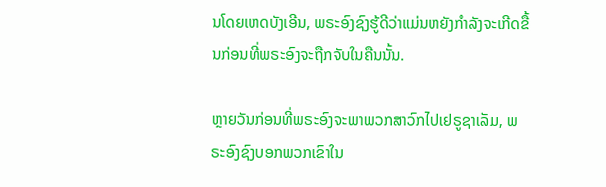ນໂດຍເຫດບັງເອີນ, ພຣະອົງຊົງຮູ້ດີວ່າແມ່ນຫຍັງກໍາລັງຈະເກີດຂື້ນກ່ອນທີ່ພຣະອົງຈະຖືກຈັບໃນຄືນນັ້ນ.

ຫຼາຍວັນກ່ອນທີ່ພຣະອົງຈະພາພວກສາວົກໄປເຢຣູຊາເລັມ, ພຣະອົງຊົງບອກພວກເຂົາໃນ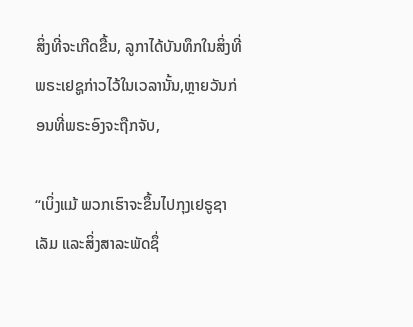ສິ່ງທີ່ຈະເກີດຂື້ນ, ລູກາໄດ້ບັນທຶກໃນສິ່ງທີ່ພຣະເຢຊູກ່າວໄວ້ໃນເວລານັ້ນ,ຫຼາຍວັນກ່ອນທີ່ພຣະອົງຈະຖືກຈັບ,

“ເບິ່ງແມ້ ພວກເຮົາຈະຂຶ້ນໄປກຸງເຢຣູຊາເລັມ ແລະສິ່ງສາລະພັດຊຶ່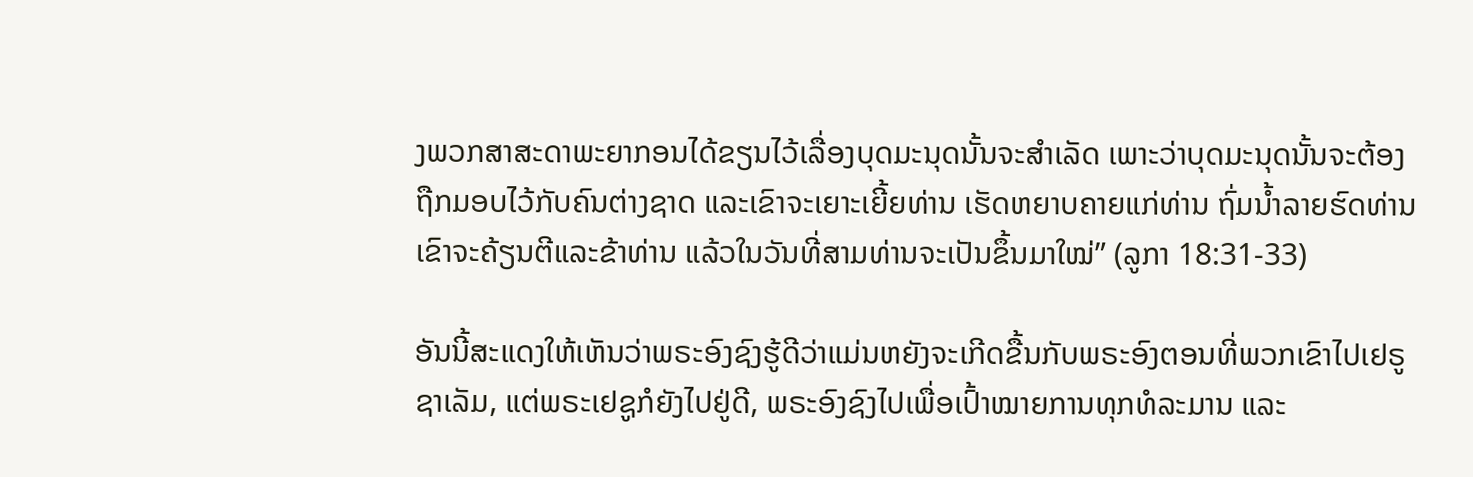ງພວກສາສະດາພະຍາກອນໄດ້ຂຽນໄວ້ເລື່ອງບຸດມະນຸດນັ້ນຈະສຳເລັດ ເພາະວ່າບຸດມະນຸດນັ້ນຈະຕ້ອງຖືກມອບໄວ້ກັບຄົນຕ່າງຊາດ ແລະເຂົາຈະເຍາະເຍີ້ຍທ່ານ ເຮັດຫຍາບຄາຍແກ່ທ່ານ ຖົ່ມນ້ຳລາຍຮົດທ່ານ ເຂົາຈະຄ້ຽນຕີແລະຂ້າທ່ານ ແລ້ວໃນວັນທີ່ສາມທ່ານຈະເປັນຂຶ້ນມາໃໝ່” (ລູກາ 18:31-33)

ອັນນີ້ສະແດງໃຫ້ເຫັນວ່າພຣະອົງຊົງຮູ້ດີວ່າແມ່ນຫຍັງຈະເກີດຂື້ນກັບພຣະອົງຕອນທີ່ພວກເຂົາໄປເຢຣູຊາເລັມ, ແຕ່ພຣະເຢຊູກໍຍັງໄປຢູ່ດີ, ພຣະອົງຊົງໄປເພື່ອເປົ້າໝາຍການທຸກທໍລະມານ ແລະ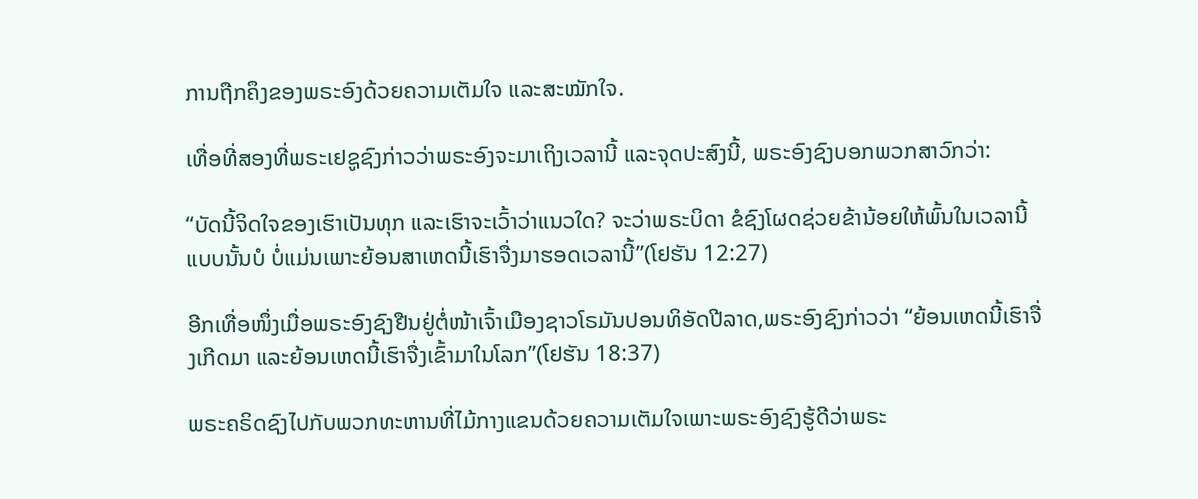ການຖືກຄຶງຂອງພຣະອົງດ້ວຍຄວາມເຕັມໃຈ ແລະສະໝັກໃຈ.

ເທື່ອທີ່ສອງທີ່ພຣະເຢຊູຊົງກ່າວວ່າພຣະອົງຈະມາເຖິງເວລານີ້ ແລະຈຸດປະສົງນີ້, ພຣະອົງຊົງບອກພວກສາວົກວ່າ:

“ບັດນີ້ຈິດໃຈຂອງເຮົາເປັນທຸກ ແລະເຮົາຈະເວົ້າວ່າແນວໃດ? ຈະວ່າພຣະບິດາ ຂໍຊົງໂຜດຊ່ວຍຂ້ານ້ອຍໃຫ້ພົ້ນໃນເວລານີ້ແບບນັ້ນບໍ ບໍ່ແມ່ນເພາະຍ້ອນສາເຫດນີ້ເຮົາຈື່ງມາຮອດເວລານີ້”(ໂຢຮັນ 12:27)

ອີກເທື່ອໜຶ່ງເມື່ອພຣະອົງຊົງຢືນຢູ່ຕໍ່ໜ້າເຈົ້າເມືອງຊາວໂຣມັນປອນທິອັດປີລາດ,ພຣະອົງຊົງກ່າວວ່າ “ຍ້ອນເຫດນີ້ເຮົາຈື່ງເກີດມາ ແລະຍ້ອນເຫດນີ້ເຮົາຈື່ງເຂົ້າມາໃນໂລກ”(ໂຢຮັນ 18:37)

ພຣະຄຣິດຊົງໄປກັບພວກທະຫານທີ່ໄມ້ກາງແຂນດ້ວຍຄວາມເຕັມໃຈເພາະພຣະອົງຊົງຮູ້ດີວ່າພຣະ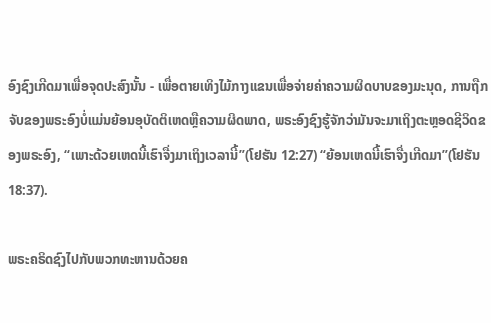ອົງຊົງເກີດມາເພື່ອຈຸດປະສົງນັ້ນ - ເພື່ອຕາຍເທິງໄມ້ກາງແຂນເພື່ອຈ່າຍຄ່າຄວາມຜິດບາບຂອງມະນຸດ, ການຖືກຈັບຂອງພຣະອົງບໍ່ແມ່ນຍ້ອນອຸບັດຕິເຫດຫຼືຄວາມຜິດພາດ, ພຣະອົງຊົງຮູ້ຈັກວ່າມັນຈະມາເຖິງຕະຫຼອດຊີວິດຂອງພຣະອົງ, “ເພາະດ້ວຍເຫດນີ້ເຮົາຈື່ງມາເຖິງເວລານີ້”(ໂຢຮັນ 12:27) “ຍ້ອນເຫດນີ້ເຮົາຈື່ງເກີດມາ”(ໂຢຮັນ 18:37).

ພຣະຄຣິດຊົງໄປກັບພວກທະຫານດ້ວຍຄ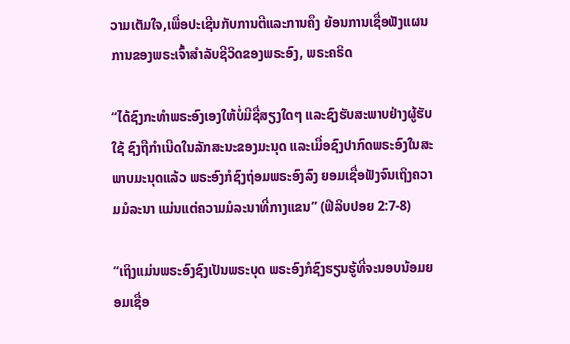ວາມເຕັມໃຈ,ເພື່ອປະເຊີນກັບການຕີແລະການຄຶງ ຍ້ອນການເຊື່ອຟັງແຜນການຂອງພຣະເຈົ້າສໍາລັບຊີວິດຂອງພຣະອົງ, ພຣະຄຣິດ

“ໄດ້ຊົງກະທໍາພຣະອົງເອງໃຫ້ບໍ່ມີຊື່ສຽງໃດໆ ແລະຊົງຮັບສະພາບຢ່າງຜູ້ຮັບໃຊ້ ຊົງຖືກໍາເນີດໃນລັກສະນະຂອງມະນຸດ ແລະເມື່ອຊົງປາກົດພຣະອົງໃນສະພາບມະນຸດແລ້ວ ພຣະອົງກໍຊົງຖ່ອມພຣະອົງລົງ ຍອມເຊື່ອຟັງຈົນເຖິງຄວາມມໍລະນາ ແມ່ນແຕ່ຄວາມມໍລະນາທີ່ກາງແຂນ” (ຟີລິບປອຍ 2:7-8)

“ເຖິງແມ່ນພຣະອົງຊົງເປັນພຣະບຸດ ພຣະອົງກໍຊົງຮຽນຮູ້ທີ່ຈະນອບນ້ອມຍອມເຊື່ອ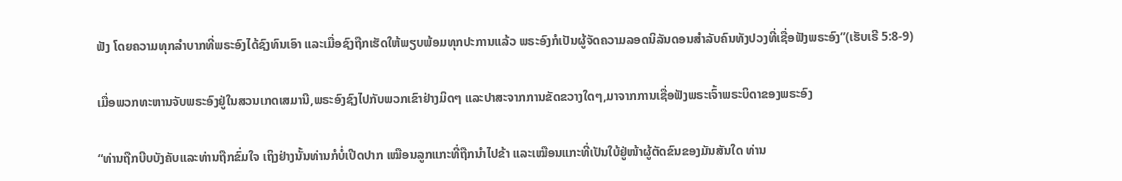ຟັງ ໂດຍຄວາມທຸກລໍາບາກທີ່ພຣະອົງໄດ້ຊົງທົນເອົາ ແລະເມື່ອຊົງຖືກເຮັດໃຫ້ພຽບພ້ອມທຸກປະການແລ້ວ ພຣະອົງກໍເປັນຜູ້ຈັດຄວາມລອດນິລັນດອນສໍາລັບຄົນທັງປວງທີ່ເຊື່ອຟັງພຣະອົງ”(ເຮັບເຣີ 5:8-9)

ເມື່ອພວກທະຫານຈັບພຣະອົງຢູ່ໃນສວນເກດເສມານີ,ພຣະອົງຊົງໄປກັບພວກເຂົາຢ່າງມິດໆ ແລະປາສະຈາກການຂັດຂວາງໃດໆ,ມາຈາກການເຊື່ອຟັງພຣະເຈົ້າພຣະບິດາຂອງພຣະອົງ

“ທ່ານຖືກບີບບັງຄັບແລະທ່ານຖືກຂົ່ມໃຈ ເຖິງຢ່າງນັ້ນທ່ານກໍບໍ່ເປີດປາກ ເໝືອນລູກແກະທີ່ຖືກນຳໄປຂ້າ ແລະເໝືອນແກະທີ່ເປັນໃບ້ຢູ່ໜ້າຜູ້ຕັດຂົນຂອງມັນສັນໃດ ທ່ານ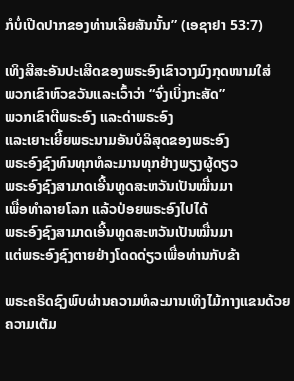ກໍບໍ່ເປີດປາກຂອງທ່ານເລີຍສັນນັ້ນ” (ເອຊາຢາ 53:7)

ເທິງສີສະອັນປະເສີດຂອງພຣະອົງເຂົາວາງມົງກຸດໜາມໃສ່
ພວກເຂົາຫົວຂວັນແລະເວົ້າວ່າ “ຈົ່ງເບິ່ງກະສັດ”
ພວກເຂົາຕີພຣະອົງ ແລະດ່າພຣະອົງ
ແລະເຍາະເຍີ້ຍພຣະນາມອັນບໍລິສຸດຂອງພຣະອົງ
ພຣະອົງຊົງທົນທຸກທໍລະມານທຸກຢ່າງພຽງຜູ້ດຽວ
ພຣະອົງຊົງສາມາດເອີ້ນທູດສະຫວັນເປັນໝື່ນມາ
ເພື່ອທໍາລາຍໂລກ ແລ້ວປ່ອຍພຣະອົງໄປໄດ້
ພຣະອົງຊົງສາມາດເອີ້ນທູດສະຫວັນເປັນໝື່ນມາ
ແຕ່ພຣະອົງຊົງຕາຍຢ່າງໂດດດ່ຽວເພື່ອທ່ານກັບຂ້າ

ພຣະຄຣິດຊົງພົບຜ່ານຄວາມທໍລະມານເທິງໄມ້ກາງແຂນດ້ວຍຄວາມເຕັມ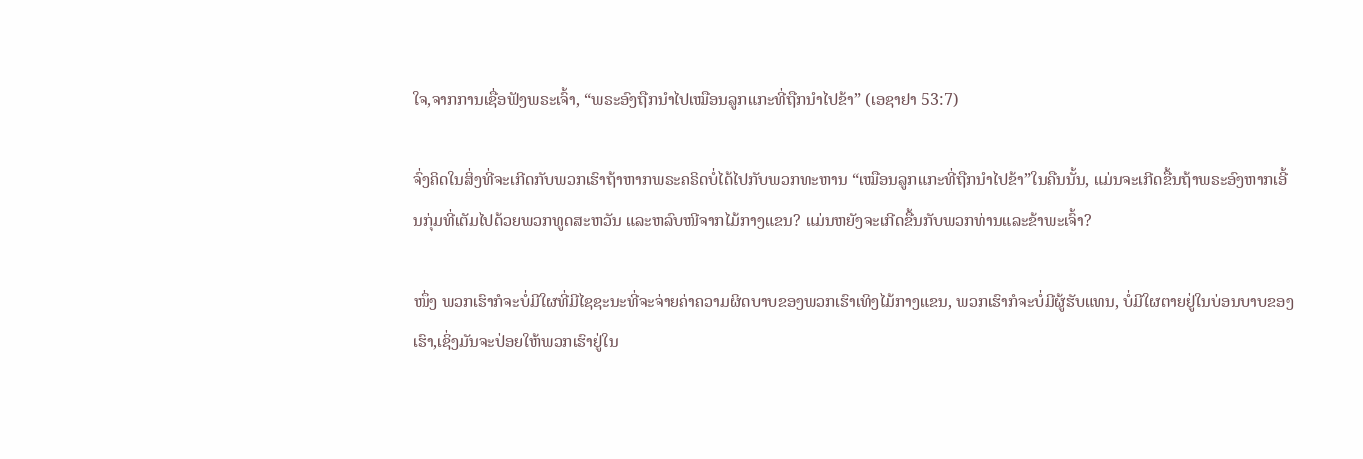ໃຈ,ຈາກການເຊື່ອຟັງພຣະເຈົ້າ, “ພຣະອົງຖືກນໍາໄປເໝືອນລູກແກະທີ່ຖືກນຳໄປຂ້າ” (ເອຊາຢາ 53:7)

ຈົ່ງຄິດໃນສິ່ງທີ່ຈະເກີດກັບພວກເຮົາຖ້າຫາກພຣະຄຣິດບໍ່ໄດ້ໄປກັບພວກທະຫານ “ເໝືອນລູກແກະທີ່ຖືກນຳໄປຂ້າ”ໃນຄືນນັ້ນ, ແມ່ນຈະເກີດຂື້ນຖ້າພຣະອົງຫາກເອີ້ນກຸ່ມທີ່ເຕັມໄປດ້ວຍພວກທູດສະຫວັນ ແລະຫລົບໜີຈາກໄມ້ກາງແຂນ? ແມ່ນຫຍັງຈະເກີດຂື້ນກັບພວກທ່ານແລະຂ້າພະເຈົ້າ?

ໜຶ່ງ ພວກເຮົາກໍຈະບໍ່ມີໃຜທີ່ມີໄຊຊະນະທີ່ຈະຈ່າຍຄ່າຄວາມຜິດບາບຂອງພວກເຮົາເທິງໄມ້ກາງແຂນ, ພວກເຮົາກໍຈະບໍ່ມີຜູ້ຮັບແທນ, ບໍ່ມີໃຜຕາຍຢູ່ໃນບ່ອນບາບຂອງເຮົາ,ເຊິ່ງມັນຈະປ່ອຍໃຫ້ພວກເຮົາຢູ່ໃນ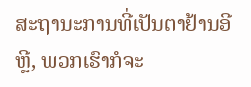ສະຖານະການທີ່ເປັນຕາຢ້ານອີຫຼີ, ພວກເຮົາກໍຈະ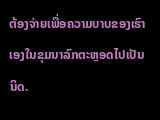ຕ້ອງຈ່າຍເພື່ອຄວາມບາບຂອງເຮົາເອງໃນຂຸມນາລົກຕະຫຼອດໄປເປັນນິດ.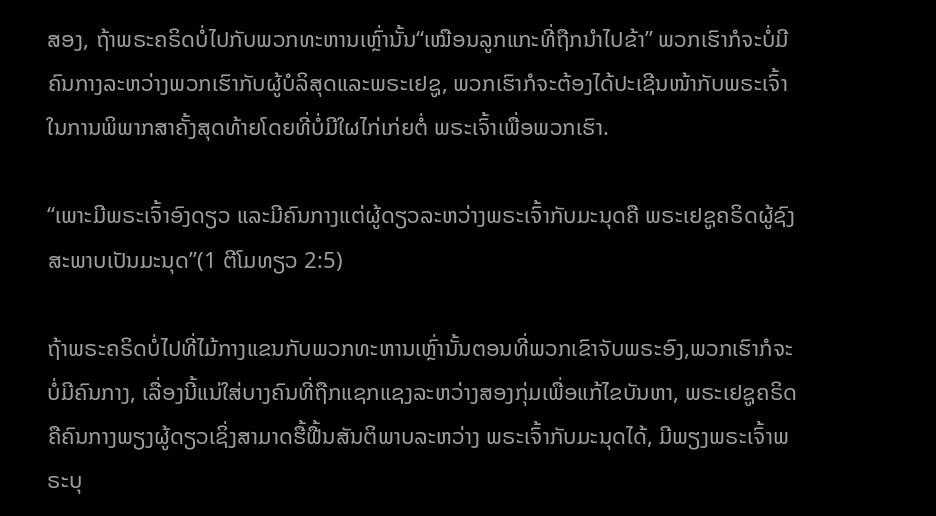ສອງ, ຖ້າພຣະຄຣິດບໍ່ໄປກັບພວກທະຫານເຫຼົ່ານັ້ນ“ເໝືອນລູກແກະທີ່ຖືກນຳໄປຂ້າ” ພວກເຮົາກໍຈະບໍ່ມີຄົນກາງລະຫວ່າງພວກເຮົາກັບຜູ້ບໍລິສຸດແລະພຣະເຢຊູ, ພວກເຮົາກໍຈະຕ້ອງໄດ້ປະເຊີນໜ້າກັບພຣະເຈົ້າໃນການພິພາກສາຄັ້ງສຸດທ້າຍໂດຍທີ່ບໍ່ມີໃຜໄກ່ເກ່ຍຕໍ່ ພຣະເຈົ້າເພື່ອພວກເຮົາ.

“ເພາະມີພຣະເຈົ້າອົງດຽວ ແລະມີຄົນກາງແຕ່ຜູ້ດຽວລະຫວ່າງພຣະເຈົ້າກັບມະນຸດຄື ພຣະເຢຊູຄຣິດຜູ້ຊົງສະພາບເປັນມະນຸດ”(1 ຕີໂມທຽວ 2:5)

ຖ້າພຣະຄຣິດບໍ່ໄປທີ່ໄມ້ກາງແຂນກັບພວກທະຫານເຫຼົ່ານັ້ນຕອນທີ່ພວກເຂົາຈັບພຣະອົງ,ພວກເຮົາກໍຈະບໍ່ມີຄົນກາງ, ເລື່ອງນີ້ແນ່ໃສ່ບາງຄົນທີ່ຖືກແຊກແຊງລະຫວ່າງສອງກຸ່ມເພື່ອແກ້ໄຂບັນຫາ, ພຣະເຢຊູຄຣິດຄືຄົນກາງພຽງຜູ້ດຽວເຊິ່ງສາມາດຮື້ຟື້ນສັນຕິພາບລະຫວ່າງ ພຣະເຈົ້າກັບມະນຸດໄດ້, ມີພຽງພຣະເຈົ້າພຣະບຸ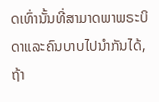ດເທົ່ານັ້ນທີ່ສາມາດພາພຣະບິດາແລະຄົນບາບໄປນໍາກັນໄດ້, ຖ້າ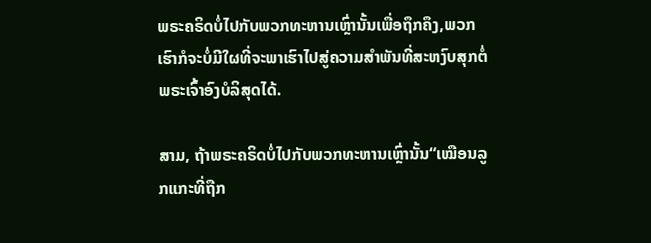ພຣະຄຣິດບໍ່ໄປກັບພວກທະຫານເຫຼົ່ານັ້ນເພື່ອຖຶກຄຶງ,ພວກເຮົາກໍຈະບໍ່ມີໃຜທີ່ຈະພາເຮົາໄປສູ່ຄວາມສໍາພັນທີ່ສະຫງົບສຸກຕໍ່ພຣະເຈົ້າອົງບໍລິສຸດໄດ້.

ສາມ, ຖ້າພຣະຄຣິດບໍ່ໄປກັບພວກທະຫານເຫຼົ່ານັ້ນ“ເໝືອນລູກແກະທີ່ຖືກ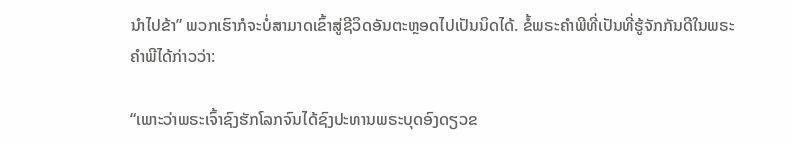ນຳໄປຂ້າ” ພວກເຮົາກໍຈະບໍ່ສາມາດເຂົ້າສູ່ຊີວິດອັນຕະຫຼອດໄປເປັນນິດໄດ້. ຂໍ້ພຣະຄໍາພີທີ່ເປັນທີ່ຮູ້ຈັກກັນດີໃນພຣະຄໍາພີໄດ້ກ່າວວ່າ:

“ເພາະວ່າພຣະເຈົ້າຊົງຮັກໂລກຈົນໄດ້ຊົງປະທານພຣະບຸດອົງດຽວຂ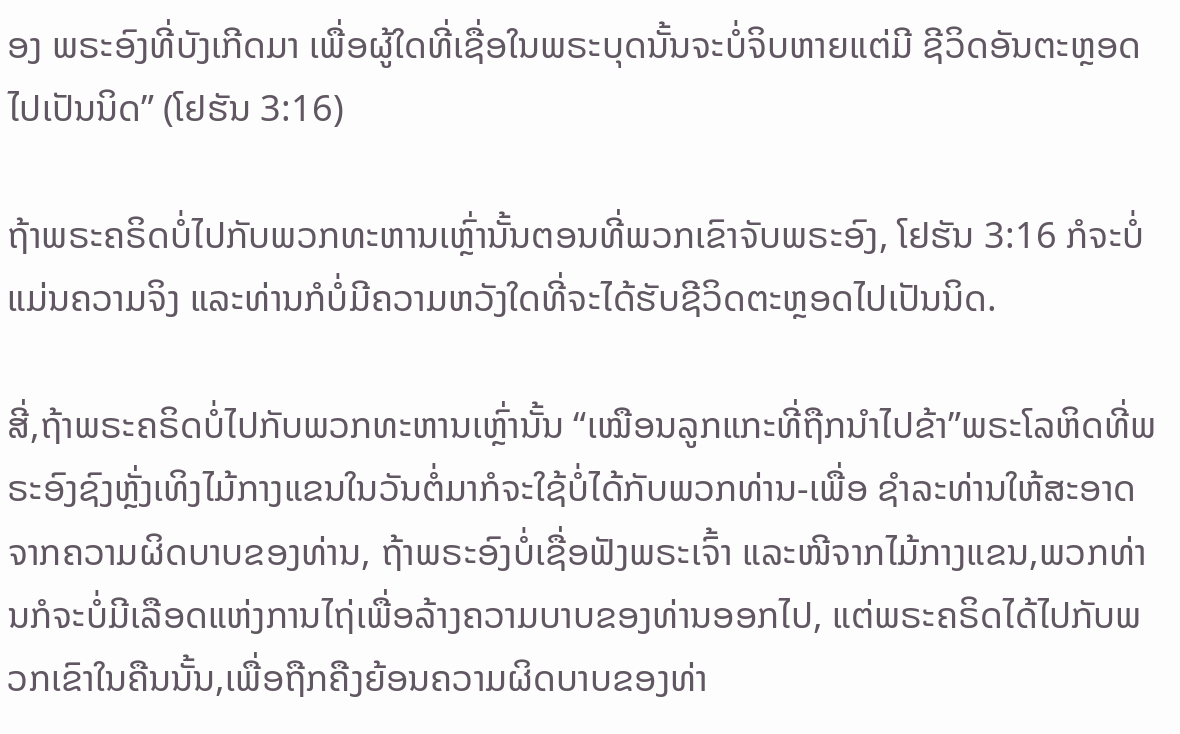ອງ ພຣະອົງທີ່ບັງເກີດມາ ເພື່ອຜູ້ໃດທີ່ເຊື່ອໃນພຣະບຸດນັ້ນຈະບໍ່ຈິບຫາຍແຕ່ມີ ຊີວິດອັນຕະຫຼອດໄປເປັນນິດ” (ໂຢຮັນ 3:16)

ຖ້າພຣະຄຣິດບໍ່ໄປກັບພວກທະຫານເຫຼົ່ານັ້ນຕອນທີ່ພວກເຂົາຈັບພຣະອົງ, ໂຢຮັນ 3:16 ກໍຈະບໍ່ແມ່ນຄວາມຈິງ ແລະທ່ານກໍບໍ່ມີຄວາມຫວັງໃດທີ່ຈະໄດ້ຮັບຊີວິດຕະຫຼອດໄປເປັນນິດ.

ສີ່,ຖ້າພຣະຄຣິດບໍ່ໄປກັບພວກທະຫານເຫຼົ່ານັ້ນ “ເໝືອນລູກແກະທີ່ຖືກນຳໄປຂ້າ”ພຣະໂລຫິດທີ່ພຣະອົງຊົງຫຼັ່ງເທິງໄມ້ກາງແຂນໃນວັນຕໍ່ມາກໍຈະໃຊ້ບໍ່ໄດ້ກັບພວກທ່ານ-ເພື່ອ ຊໍາລະທ່ານໃຫ້ສະອາດຈາກຄວາມຜິດບາບຂອງທ່ານ, ຖ້າພຣະອົງບໍ່ເຊື່ອຟັງພຣະເຈົ້າ ແລະໜີຈາກໄມ້ກາງແຂນ,ພວກທ່ານກໍຈະບໍ່ມີເລືອດແຫ່ງການໄຖ່ເພື່ອລ້າງຄວາມບາບຂອງທ່ານອອກໄປ, ແຕ່ພຣະຄຣິດໄດ້ໄປກັບພວກເຂົາໃນຄືນນັ້ນ,ເພື່ອຖືກຄືງຍ້ອນຄວາມຜິດບາບຂອງທ່າ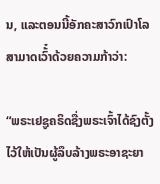ນ, ແລະຕອນນີ້ອັກຄະສາວົກເປົາໂລສາມາດເວົ້໋າດ້ວຍຄວາມກ້າວ່າ:

“ພຣະເຢຊູຄຣິດຊື່ງພຣະເຈົ້າໄດ້ຊົງຕັ້ງໄວ້ໃຫ້ເປັນຜູ້ລຶບລ້າງພຣະອາຊະຍາ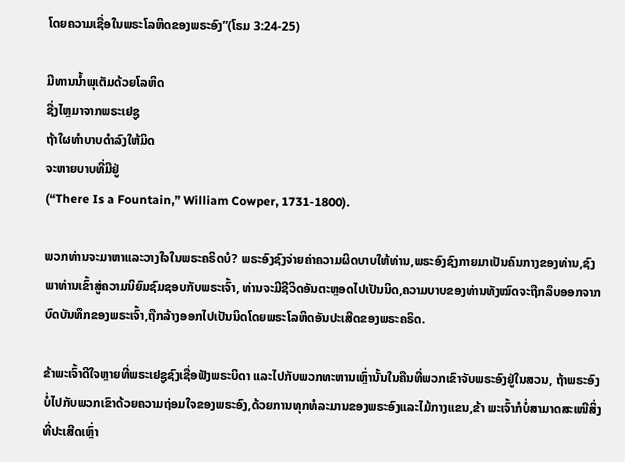ໂດຍຄວາມເຊື່ອໃນພຣະໂລຫິດຂອງພຣະອົງ”(ໂຣມ 3:24-25)

ມີທານນໍ້າພຸເຕັມດ້ວຍໂລຫິດ
ຊື່ງໄຫຼມາຈາກພຣະເຢຊູ
ຖ້າໃຜທໍາບາບດໍາລົງໃຫ້ມິດ
ຈະຫາຍບາບທີ່ມີຢູ່
(“There Is a Fountain,” William Cowper, 1731-1800).

ພວກທ່ານຈະມາຫາແລະວາງໃຈໃນພຣະຄຣິດບໍ? ພຣະອົງຊົງຈ່າຍຄ່າຄວາມຜິດບາບໃຫ້ທ່ານ,ພຣະອົງຊົງກາຍມາເປັນຄົນກາງຂອງທ່ານ,ຊົງພາທ່ານເຂົ້າສູ່ຄວາມນິຍົມຊົມຊອບກັບພຣະເຈົ້າ, ທ່ານຈະມີຊີວິດອັນຕະຫຼອດໄປເປັນນິດ,ຄວາມບາບຂອງທ່ານທັງໝົດຈະຖືກລຶບອອກຈາກບົດບັນທຶກຂອງພຣະເຈົ້າ,ຖືກລ້າງອອກໄປເປັນນິດໂດຍພຣະໂລຫິດອັນປະເສີດຂອງພຣະຄຣິດ.

ຂ້າພະເຈົ້າດີໃຈຫຼາຍທີ່ພຣະເຢຊູຊົງເຊື່ອຟັງພຣະບິດາ ແລະໄປກັບພວກທະຫານເຫຼົ່ານັ້ນໃນຄືນທີ່ພວກເຂົາຈັບພຣະອົງຢູ່ໃນສວນ, ຖ້າພຣະອົງບໍ່ໄປກັບພວກເຂົາດ້ວຍຄວາມຖ່ອມໃຈຂອງພຣະອົງ,ດ້ວຍການທຸກທໍລະມານຂອງພຣະອົງແລະໄມ້ກາງແຂນ,ຂ້າ ພະເຈົ້າກໍບໍ່ສາມາດສະເໜີສິ່ງທີ່ປະເສີດເຫຼົ່າ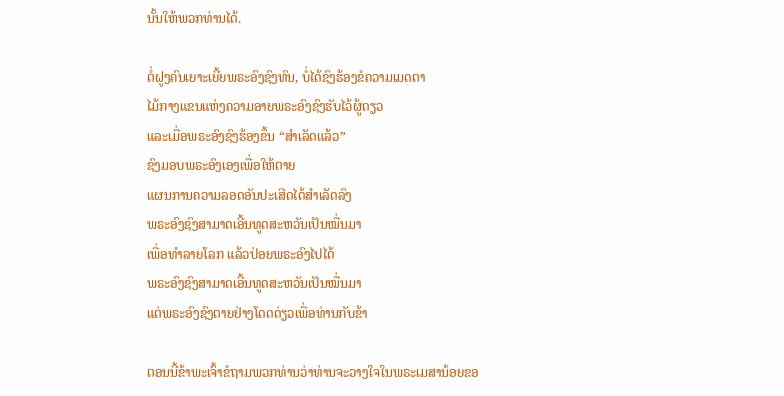ນັ້ນໃຫ້ພວກທ່ານໄດ້.

ຕໍ່ຝູງຄົນເຍາະເຍີ້ຍພຣະອົງຊົງທົນ, ບໍ່ໄດ້ຊົງຮ້ອງຂໍຄວາມເມດຕາ
ໄມ້ກາງແຂນແຫ່ງຄວາມອາຍພຣະອົງຊົງຮັບໄວ້ຜູ້ດຽວ
ແລະເມື່ອພຣະອົງຊົງຮ້ອງຂຶ້ນ “ສໍາເລັດແລ້ວ”
ຊົງມອບພຣະອົງເອງເພື່ອໃຫ້ຕາຍ
ແຜນການຄວາມລອດອັນປະເສີດໄດ້ສໍາເລັດລົງ
ພຣະອົງຊົງສາມາດເອີ້ນທູດສະຫວັນເປັນໝື່ນມາ
ເພື່ອທໍາລາຍໂລກ ແລ້ວປ່ອຍພຣະອົງໄປໄດ້
ພຣະອົງຊົງສາມາດເອີ້ນທູດສະຫວັນເປັນໝື່ນມາ
ແຕ່ພຣະອົງຊົງຕາຍຢ່າງໂດດດ່ຽວເພື່ອທ່ານກັບຂ້າ

ຕອນນີ້ຂ້າພະເຈົ້າຂໍຖາມພວກທ່ານວ່າທ່ານຈະວາງໃຈໃນພຣະເມສານ້ອຍຂອ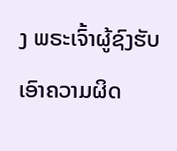ງ ພຣະເຈົ້າຜູ້ຊົງຮັບເອົາຄວາມຜິດ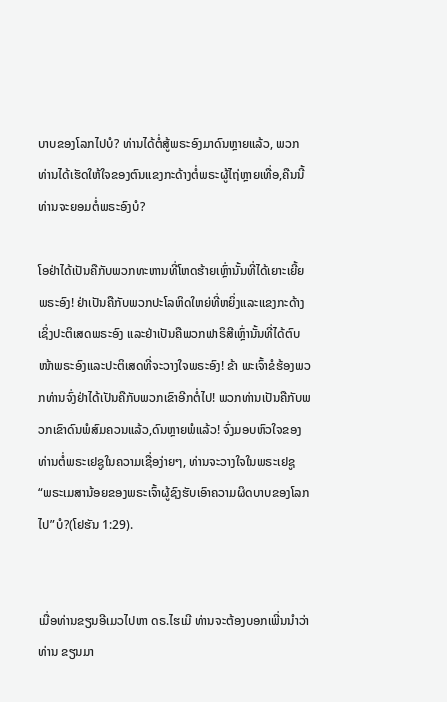ບາບຂອງໂລກໄປບໍ? ທ່ານໄດ້ຕໍ່ສູ້ພຣະອົງມາດົນຫຼາຍແລ້ວ, ພວກທ່ານໄດ້ເຮັດໃຫ້ໃຈຂອງຕົນແຂງກະດ້າງຕໍ່ພຣະຜູ້ໄຖ່ຫຼາຍເທື່ອ,ຄືນນີ້ທ່ານຈະຍອມຕໍ່ພຣະອົງບໍ?

ໂອຢ່າໄດ້ເປັນຄືກັບພວກທະຫານທີ່ໂຫດຮ້າຍເຫຼົ່ານັ້ນທີ່ໄດ້ເຍາະເຍີ້ຍພຣະອົງ! ຢ່າເປັນຄືກັບພວກປະໂລຫິດໃຫຍ່ທີ່ຫຍິ່ງແລະແຂງກະດ້າງເຊິ່ງປະຕິເສດພຣະອົງ ແລະຢ່າເປັນຄືພວກຟາຣິສີເຫຼົ່ານັ້ນທີ່ໄດ້ຕົບໜ້າພຣະອົງແລະປະຕິເສດທີ່ຈະວາງໃຈພຣະອົງ! ຂ້າ ພະເຈົ້າຂໍຮ້ອງພວກທ່ານຈົ່ງຢ່າໄດ້ເປັນຄືກັບພວກເຂົາອີກຕໍ່ໄປ! ພວກທ່ານເປັນຄືກັບພວກເຂົາດົນພໍສົມຄວນແລ້ວ,ດົນຫຼາຍພໍແລ້ວ! ຈົ່ງມອບຫົວໃຈຂອງທ່ານຕໍ່ພຣະເຢຊູໃນຄວາມເຊື່ອງ່າຍໆ, ທ່ານຈະວາງໃຈໃນພຣະເຢຊູ “ພຣະເມສານ້ອຍຂອງພຣະເຈົ້າຜູ້ຊົງຮັບເອົາຄວາມຜິດບາບຂອງໂລກໄປ”ບໍ?(ໂຢຮັນ 1:29).


ເມື່ອທ່ານຂຽນອີເມວໄປຫາ ດຣ.ໄຮເມີ ທ່ານຈະຕ້ອງບອກເພີ່ນນໍາວ່າທ່ານ ຂຽນມາ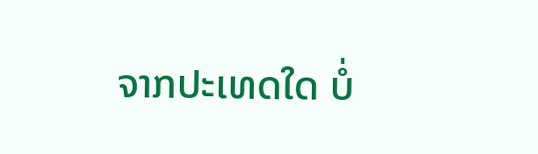ຈາກປະເທດໃດ ບໍ່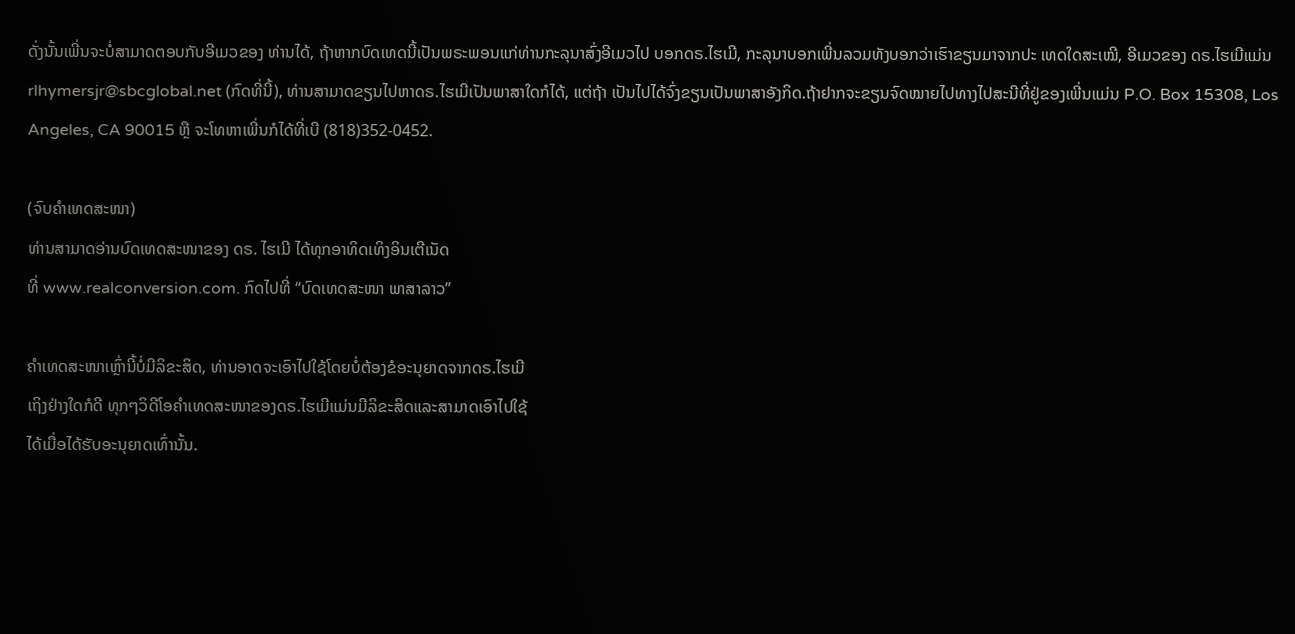ດັ່ງນັ້ນເພີ່ນຈະບໍ່ສາມາດຕອບກັບອີເມວຂອງ ທ່ານໄດ້, ຖ້າຫາກບົດເທດນີ້ເປັນພຣະພອນແກ່ທ່ານກະລຸນາສົ່ງອີເມວໄປ ບອກດຣ.ໄຮເມີ, ກະລຸນາບອກເພີ່ນລວມທັງບອກວ່າເຮົາຂຽນມາຈາກປະ ເທດໃດສະເໝີ, ອີເມວຂອງ ດຣ.ໄຮເມີແມ່ນ rlhymersjr@sbcglobal.net (ກົດທີ່ນີ້), ທ່ານສາມາດຂຽນໄປຫາດຣ.ໄຮເມີເປັນພາສາໃດກໍໄດ້, ແຕ່ຖ້າ ເປັນໄປໄດ້ຈົ່ງຂຽນເປັນພາສາອັງກິດ.ຖ້າຢາກຈະຂຽນຈົດໝາຍໄປທາງໄປສະນີທີ່ຢູ່ຂອງເພີ່ນແມ່ນ P.O. Box 15308, Los Angeles, CA 90015 ຫຼື ຈະໂທຫາເພີ່ນກໍໄດ້ທີ່ເບີ (818)352-0452.

(ຈົບຄຳເທດສະໜາ)
ທ່ານສາມາດອ່ານບົດເທດສະໜາຂອງ ດຣ. ໄຮເມີ ໄດ້ທຸກອາທິດເທິງອິນເຕີເນັດ
ທີ່ www.realconversion.com. ກົດໄປທີ່ “ບົດເທດສະໜາ ພາສາລາວ”

ຄໍາເທດສະໜາເຫຼົ່ານີ້ບໍ່ມີລິຂະສິດ, ທ່ານອາດຈະເອົາໄປໃຊ້ໂດຍບໍ່ຕ້ອງຂໍອະນຸຍາດຈາກດຣ.ໄຮເມີ
ເຖິງຢ່າງໃດກໍດີ ທຸກໆວິດີໂອຄໍາເທດສະໜາຂອງດຣ.ໄຮເມີແມ່ນມີລິຂະສິດແລະສາມາດເອົາໄປໃຊ້
ໄດ້ເມື່ອໄດ້ຮັບອະນຸຍາດເທົ່ານັ້ນ.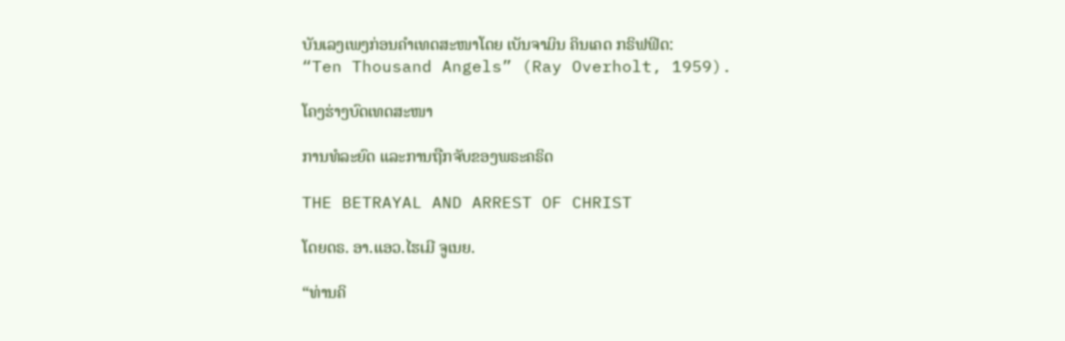ບັນເລງເພງກ່ອນຄໍາເທດສະໜາໂດຍ ເບັນຈາມິນ ຄິນເຄດ ກຣິຟຟິດ:
“Ten Thousand Angels” (Ray Overholt, 1959).

ໂຄງຮ່າງບົດເທດສະໜາ

ການທໍລະຍົດ ແລະການຖືກຈັບຂອງພຣະຄຣິດ

THE BETRAYAL AND ARREST OF CHRIST

ໂດຍດຣ. ອາ.ແອວ.ໄຮເມີ ຈູເນຍ.

“ທ່ານຄິ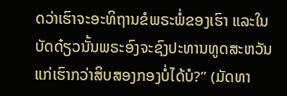ດວ່າເຮົາຈະອະທິຖານຂໍພຣະພໍ່ຂອງເຮົາ ແລະໃນບັດດ໋ຽວນັ້ນພຣະອົງຈະຊົງປະທານທູດສະຫວັນແກ່ເຮົາກວ່າສິບສອງກອງບໍ່ໄດ້ບໍ?” (ມັດທາ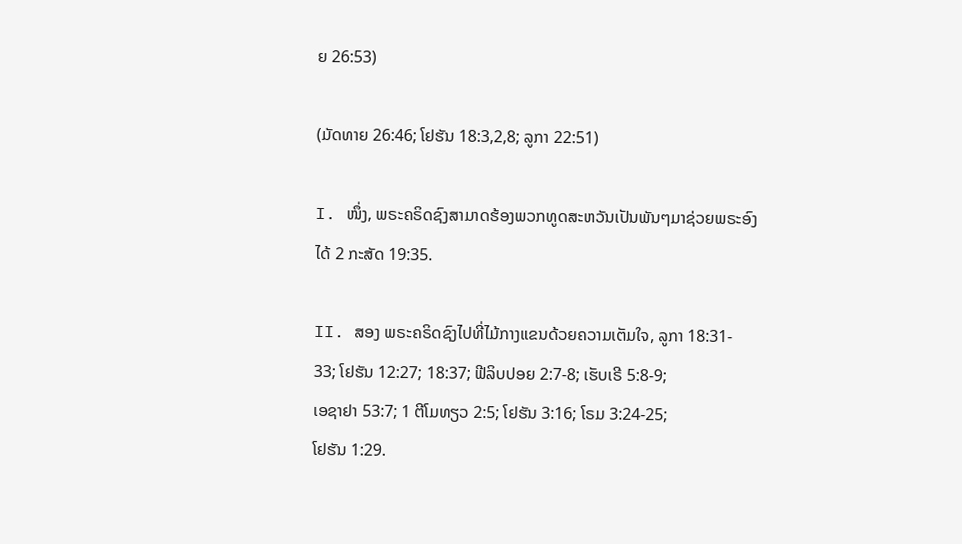ຍ 26:53)

(ມັດທາຍ 26:46; ໂຢຮັນ 18:3,2,8; ລູກາ 22:51)

I. ໜຶ່ງ, ພຣະຄຣິດຊົງສາມາດຮ້ອງພວກທູດສະຫວັນເປັນພັນໆມາຊ່ວຍພຣະອົງ
ໄດ້ 2 ກະສັດ 19:35.

II. ສອງ ພຣະຄຣິດຊົງໄປທີ່ໄມ້ກາງແຂນດ້ວຍຄວາມເຕັມໃຈ, ລູກາ 18:31-
33; ໂຢຮັນ 12:27; 18:37; ຟີລິບປອຍ 2:7-8; ເຮັບເຣີ 5:8-9;
ເອຊາຢາ 53:7; 1 ຕີໂມທຽວ 2:5; ໂຢຮັນ 3:16; ໂຣມ 3:24-25;
ໂຢຮັນ 1:29.